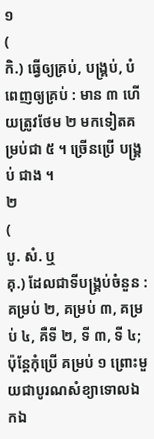១
(
កិ.) ធ្វើឲ្យគ្រប់, បង្គ្រប់, បំពេញឲ្យគ្រប់ : មាន ៣ ហើយត្រូវថែម ២ មកទៀតគម្រប់ជា ៥ ។ ច្រើនប្រើ បង្គ្រប់ ជាង ។
២
(
បូ. សំ. ឬ
គុ.) ដែលជាទីបង្គ្រប់ចំនួន : គម្រប់ ២, គម្រប់ ៣, គម្រប់ ៤, គឺទី ២, ទី ៣, ទី ៤; ប៉ុន្តែកុំប្រើ គម្រប់ ១ ព្រោះមួយជាបូរណសំខ្យាទោលឯកឯ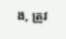ង, ត្រូវ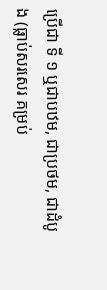ប្រើជា ទី ១ ឬជាបឋម, ជាប្រថម, ជាដំបូង (ធ្លាប់សរសេរ គម្រប់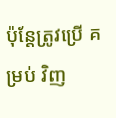ប៉ុន្តែត្រូវប្រើ គម្រប់ វិញ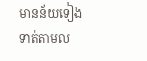មានន័យទៀងទាត់តាមល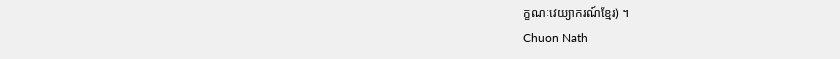ក្ខណៈវេយ្យាករណ៍ខ្មែរ) ។
Chuon Nath